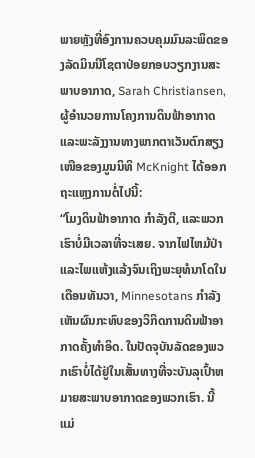ພາຍຫຼັງທີ່ອົງການຄວບຄຸມມົນລະພິດຂອງລັດມິນນີໂຊຕາປ່ອຍກອບວຽກງານສະພາບອາກາດ, Sarah Christiansen, ຜູ້ອໍານວຍການໂຄງການດິນຟ້າອາກາດ ແລະພະລັງງານທາງພາກຕາເວັນຕົກສຽງເໜືອຂອງມູນນິທິ McKnight ໄດ້ອອກຖະແຫຼງການຕໍ່ໄປນີ້:
“ໂມງດິນຟ້າອາກາດ ກຳລັງຕີ, ແລະພວກເຮົາບໍ່ມີເວລາທີ່ຈະເສຍ. ຈາກໄຟໄຫມ້ປ່າແລະໄພແຫ້ງແລ້ງຈົນເຖິງພະຍຸທໍນາໂດໃນເດືອນທັນວາ, Minnesotans ກໍາລັງເຫັນຜົນກະທົບຂອງວິກິດການດິນຟ້າອາກາດຄັ້ງທໍາອິດ. ໃນປັດຈຸບັນລັດຂອງພວກເຮົາບໍ່ໄດ້ຢູ່ໃນເສັ້ນທາງທີ່ຈະບັນລຸເປົ້າຫມາຍສະພາບອາກາດຂອງພວກເຮົາ. ນີ້ແມ່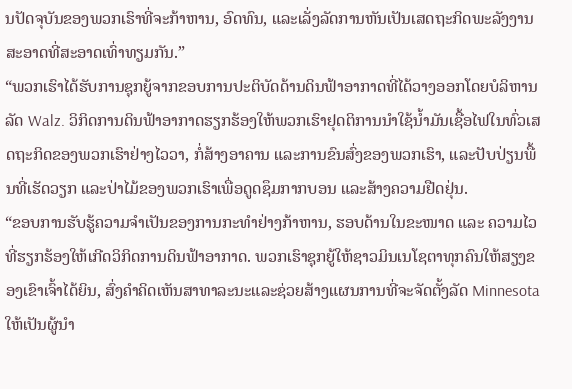ນປັດຈຸບັນຂອງພວກເຮົາທີ່ຈະກ້າຫານ, ອົດທົນ, ແລະເລັ່ງລັດການຫັນເປັນເສດຖະກິດພະລັງງານສະອາດທີ່ສະອາດເທົ່າທຽມກັນ.”
“ພວກເຮົາໄດ້ຮັບການຊຸກຍູ້ຈາກຂອບການປະຕິບັດດ້ານດິນຟ້າອາກາດທີ່ໄດ້ວາງອອກໂດຍບໍລິຫານລັດ Walz. ວິກິດການດິນຟ້າອາກາດຮຽກຮ້ອງໃຫ້ພວກເຮົາຢຸດຕິການນຳໃຊ້ນໍ້າມັນເຊື້ອໄຟໃນທົ່ວເສດຖະກິດຂອງພວກເຮົາຢ່າງໄວວາ, ກໍ່ສ້າງອາຄານ ແລະການຂົນສົ່ງຂອງພວກເຮົາ, ແລະປັບປ່ຽນພື້ນທີ່ເຮັດວຽກ ແລະປ່າໄມ້ຂອງພວກເຮົາເພື່ອດູດຊຶມກາກບອນ ແລະສ້າງຄວາມຢືດຢຸ່ນ.
“ຂອບການຮັບຮູ້ຄວາມຈຳເປັນຂອງການກະທຳຢ່າງກ້າຫານ, ຮອບດ້ານໃນຂະໜາດ ແລະ ຄວາມໄວທີ່ຮຽກຮ້ອງໃຫ້ເກີດວິກິດການດິນຟ້າອາກາດ. ພວກເຮົາຊຸກຍູ້ໃຫ້ຊາວມິນເນໂຊຕາທຸກຄົນໃຫ້ສຽງຂອງເຂົາເຈົ້າໄດ້ຍິນ, ສົ່ງຄໍາຄິດເຫັນສາທາລະນະແລະຊ່ວຍສ້າງແຜນການທີ່ຈະຈັດຕັ້ງລັດ Minnesota ໃຫ້ເປັນຜູ້ນຳ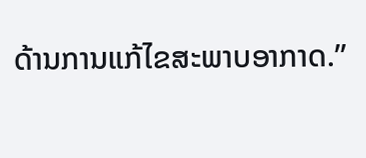ດ້ານການແກ້ໄຂສະພາບອາກາດ.”